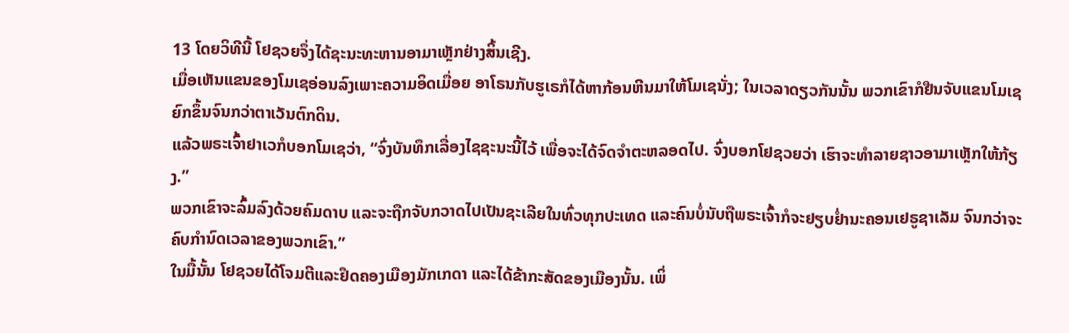13 ໂດຍວິທີນີ້ ໂຢຊວຍຈຶ່ງໄດ້ຊະນະທະຫານອາມາເຫຼັກຢ່າງສິ້ນເຊີງ.
ເມື່ອເຫັນແຂນຂອງໂມເຊອ່ອນລົງເພາະຄວາມອິດເມື່ອຍ ອາໂຣນກັບຮູເຣກໍໄດ້ຫາກ້ອນຫີນມາໃຫ້ໂມເຊນັ່ງ; ໃນເວລາດຽວກັນນັ້ນ ພວກເຂົາກໍຢືນຈັບແຂນໂມເຊຍົກຂຶ້ນຈົນກວ່າຕາເວັນຕົກດິນ.
ແລ້ວພຣະເຈົ້າຢາເວກໍບອກໂມເຊວ່າ, “ຈົ່ງບັນທຶກເລື່ອງໄຊຊະນະນີ້ໄວ້ ເພື່ອຈະໄດ້ຈົດຈຳຕະຫລອດໄປ. ຈົ່ງບອກໂຢຊວຍວ່າ ເຮົາຈະທຳລາຍຊາວອາມາເຫຼັກໃຫ້ກ້ຽງ.”
ພວກເຂົາຈະລົ້ມລົງດ້ວຍຄົມດາບ ແລະຈະຖືກຈັບກວາດໄປເປັນຊະເລີຍໃນທົ່ວທຸກປະເທດ ແລະຄົນບໍ່ນັບຖືພຣະເຈົ້າກໍຈະຢຽບຢໍ່ານະຄອນເຢຣູຊາເລັມ ຈົນກວ່າຈະຄົບກຳນົດເວລາຂອງພວກເຂົາ.”
ໃນມື້ນັ້ນ ໂຢຊວຍໄດ້ໂຈມຕີແລະຢຶດຄອງເມືອງມັກເກດາ ແລະໄດ້ຂ້າກະສັດຂອງເມືອງນັ້ນ. ເພິ່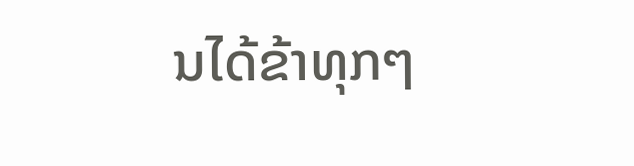ນໄດ້ຂ້າທຸກໆ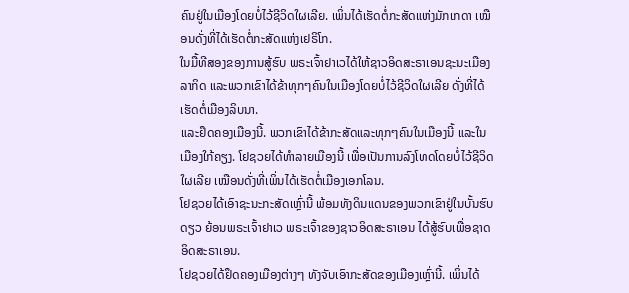ຄົນຢູ່ໃນເມືອງໂດຍບໍ່ໄວ້ຊີວິດໃຜເລີຍ. ເພິ່ນໄດ້ເຮັດຕໍ່ກະສັດແຫ່ງມັກເກດາ ເໝືອນດັ່ງທີ່ໄດ້ເຮັດຕໍ່ກະສັດແຫ່ງເຢຣິໂກ.
ໃນມື້ທີສອງຂອງການສູ້ຮົບ ພຣະເຈົ້າຢາເວໄດ້ໃຫ້ຊາວອິດສະຣາເອນຊະນະເມືອງລາກິດ ແລະພວກເຂົາໄດ້ຂ້າທຸກໆຄົນໃນເມືອງໂດຍບໍ່ໄວ້ຊີວິດໃຜເລີຍ ດັ່ງທີ່ໄດ້ເຮັດຕໍ່ເມືອງລິບນາ.
ແລະຢຶດຄອງເມືອງນີ້. ພວກເຂົາໄດ້ຂ້າກະສັດແລະທຸກໆຄົນໃນເມືອງນີ້ ແລະໃນເມືອງໃກ້ຄຽງ. ໂຢຊວຍໄດ້ທຳລາຍເມືອງນີ້ ເພື່ອເປັນການລົງໂທດໂດຍບໍ່ໄວ້ຊີວິດໃຜເລີຍ ເໝືອນດັ່ງທີ່ເພິ່ນໄດ້ເຮັດຕໍ່ເມືອງເອກໂລນ.
ໂຢຊວຍໄດ້ເອົາຊະນະກະສັດເຫຼົ່ານີ້ ພ້ອມທັງດິນແດນຂອງພວກເຂົາຢູ່ໃນບັ້ນຮົບດຽວ ຍ້ອນພຣະເຈົ້າຢາເວ ພຣະເຈົ້າຂອງຊາວອິດສະຣາເອນ ໄດ້ສູ້ຮົບເພື່ອຊາດອິດສະຣາເອນ.
ໂຢຊວຍໄດ້ຢຶດຄອງເມືອງຕ່າງໆ ທັງຈັບເອົາກະສັດຂອງເມືອງເຫຼົ່ານີ້. ເພິ່ນໄດ້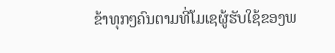ຂ້າທຸກໆຄົນຕາມທີ່ໂມເຊຜູ້ຮັບໃຊ້ຂອງພ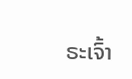ຣະເຈົ້າ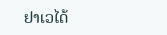ຢາເວໄດ້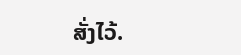ສັ່ງໄວ້.